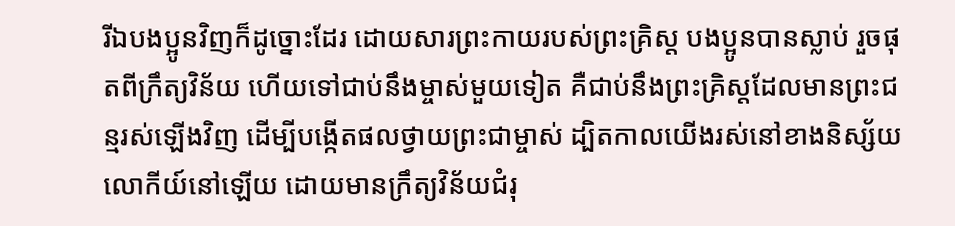រីឯបងប្អូនវិញក៏ដូច្នោះដែរ ដោយសារព្រះកាយរបស់ព្រះគ្រិស្ត បងប្អូនបានស្លាប់ រួចផុតពីក្រឹត្យវិន័យ ហើយទៅជាប់នឹងម្ចាស់មួយទៀត គឺជាប់នឹងព្រះគ្រិស្តដែលមានព្រះជន្មរស់ឡើងវិញ ដើម្បីបង្កើតផលថ្វាយព្រះជាម្ចាស់ ដ្បិតកាលយើងរស់នៅខាងនិស្ស័យលោកីយ៍នៅឡើយ ដោយមានក្រឹត្យវិន័យជំរុ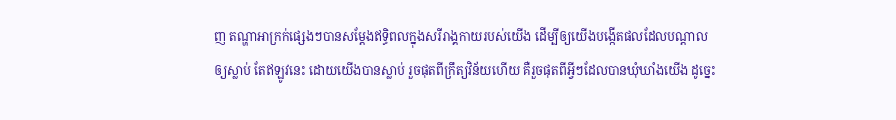ញ តណ្ហាអាក្រក់ផ្សេងៗបានសម្តែងឥទ្ធិពលក្នុងសរីរាង្គកាយរបស់យើង ដើម្បីឲ្យយើងបង្កើតផលដែលបណ្ដាលឲ្យស្លាប់ តែឥឡូវនេះ ដោយយើងបានស្លាប់ រួចផុតពីក្រឹត្យវិន័យហើយ គឺរួចផុតពីអ្វីៗដែលបានឃុំឃាំងយើង ដូច្នេះ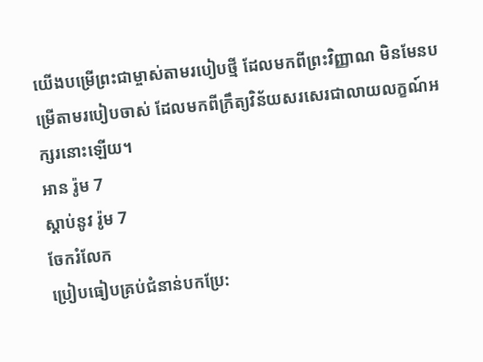យើងបម្រើព្រះជាម្ចាស់តាមរបៀបថ្មី ដែលមកពីព្រះវិញ្ញាណ មិនមែនបម្រើតាមរបៀបចាស់ ដែលមកពីក្រឹត្យវិន័យសរសេរជាលាយលក្ខណ៍អក្សរនោះឡើយ។
អាន រ៉ូម 7
ស្ដាប់នូវ រ៉ូម 7
ចែករំលែក
ប្រៀបធៀបគ្រប់ជំនាន់បកប្រែ: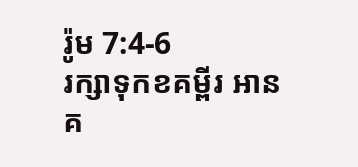រ៉ូម 7:4-6
រក្សាទុកខគម្ពីរ អានគ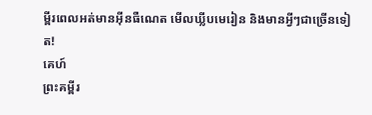ម្ពីរពេលអត់មានអ៊ីនធឺណេត មើលឃ្លីបមេរៀន និងមានអ្វីៗជាច្រើនទៀត!
គេហ៍
ព្រះគម្ពីរ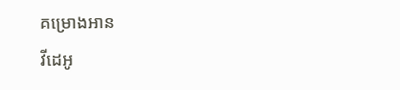គម្រោងអាន
វីដេអូ